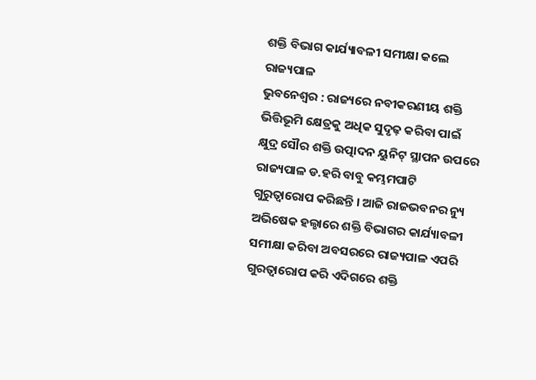ଶକ୍ତି ବିଭାଗ କାର୍ଯ୍ୟାବଳୀ ସମୀକ୍ଷା କଲେ ରାଜ୍ୟପାଳ
ଭୁବନେଶ୍ୱର : ରାଜ୍ୟରେ ନବୀକରଣୀୟ ଶକ୍ତି ଭିତ୍ତିଭୂମି କ୍ଷେତ୍ରକୁ ଅଧିକ ସୁଦୃଢ଼ କରିବା ପାଇଁ କ୍ଷୁଦ୍ର ସୌର ଶକ୍ତି ଉତ୍ପାଦନ ୟୁନିଟ୍ ସ୍ଥାପନ ଉପରେ ରାଜ୍ୟପାଳ ଡ.ହରି ବାବୁ କମ୍ଭମପାଟି ଗୁରୁତ୍ୱାରୋପ କରିଛନ୍ତି । ଆଜି ରାଜଭବନର ନ୍ୟୁ ଅଭିଷେକ ହଲ୍ଠାରେ ଶକ୍ତି ବିଭାଗର କାର୍ଯ୍ୟାବଳୀ ସମୀକ୍ଷା କରିବା ଅବସରରେ ରାଜ୍ୟପାଳ ଏପରି ଗୁରତ୍ୱାରୋପ କରି ଏଦିଗରେ ଶକ୍ତି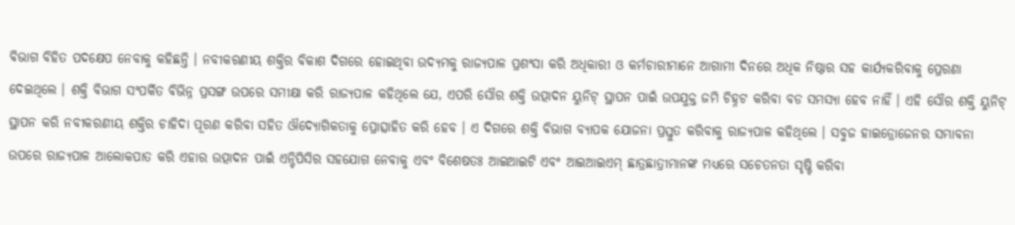ବିଭାଗ ବିହିତ ପଦକ୍ଷେପ ନେବାକୁ କହିଛନ୍ତି । ନବୀକରଣୀୟ ଶକ୍ତିର ବିକାଶ ଦିଗରେ ହୋଇଥିବା ଉଦ୍ୟମକୁ ରାଜ୍ୟପାଳ ପ୍ରଶଂସା କରି ଅଧିକାରୀ ଓ କର୍ମଚାରୀମାନେ ଆଗାମୀ ଦିନରେ ଅଧିକ ନିଷ୍ଠାର ସହ କାର୍ଯ୍ୟକରିବାକୁ ପ୍ରେରଣା ଦେଇଥିଲେ । ଶକ୍ତି ବିଭାଗ ସଂପର୍କିତ ବିଭିନ୍ନ ପ୍ରସଙ୍ଗ ଉପରେ ସମୀକ୍ଷା କରି ରାଜ୍ୟପାଳ କହିଥିଲେ ଯେ, ଏପରି ସୌର ଶକ୍ତି ଉତ୍ପାଦନ ୟୁନିଟ୍ ସ୍ଥାପନ ପାଇଁ ଉପଯୁକ୍ତ ଜମି ଚିହ୍ନଟ କରିବା ବଡ ସମସ୍ୟା ହେବ ନାହିଁ । ଏହି ସୌର ଶକ୍ତି ୟୁନିଟ୍ ସ୍ଥାପନ କରି ନବୀକରଣୀୟ ଶକ୍ତିର ଚାହିଦା ପୂରଣ କରିବା ସହିତ ଔଦ୍ୟୋଗିକତାକୁ ପ୍ରୋତ୍ସାହିତ କରି ହେବ । ଏ ଦିଗରେ ଶକ୍ତି ବିଭାଗ ବ୍ୟାପକ ଯୋଜନା ପ୍ରସ୍ତୁତ କରିବାକୁ ରାଜ୍ୟପାଳ କହିଥିଲେ । ସବୁଜ ହାଇଡ୍ରୋଜେନର ସମ୍ଭାବନା ଉପରେ ରାଜ୍ୟପାଳ ଆଲୋକପାତ କରି ଏହାର ଉତ୍ପାଦନ ପାଇଁ ଏନ୍ଟିପିସିର ସହଯୋଗ ନେବାକୁ ଏବଂ ବିଶେଷତଃ ଆଇଆଇଟି ଏବଂ ଆଇଆଇଏମ୍ ଛାତ୍ରଛାତ୍ରୀମାନଙ୍କ ମଧ୍ୟରେ ସଚେତନତା ସୃଷ୍ଟି କରିବା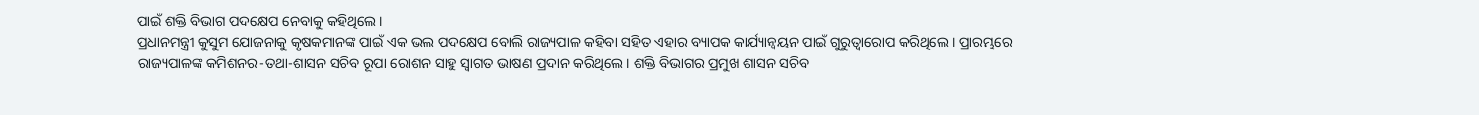ପାଇଁ ଶକ୍ତି ବିଭାଗ ପଦକ୍ଷେପ ନେବାକୁ କହିଥିଲେ ।
ପ୍ରଧାନମନ୍ତ୍ରୀ କୁସୁମ ଯୋଜନାକୁ କୃଷକମାନଙ୍କ ପାଇଁ ଏକ ଭଲ ପଦକ୍ଷେପ ବୋଲି ରାଜ୍ୟପାଳ କହିବା ସହିତ ଏହାର ବ୍ୟାପକ କାର୍ଯ୍ୟାନ୍ୱୟନ ପାଇଁ ଗୁରୁତ୍ୱାରୋପ କରିଥିଲେ । ପ୍ରାରମ୍ଭରେ ରାଜ୍ୟପାଳଙ୍କ କମିଶନର-ତଥା-ଶାସନ ସଚିବ ରୂପା ରୋଶନ ସାହୁ ସ୍ୱାଗତ ଭାଷଣ ପ୍ରଦାନ କରିଥିଲେ । ଶକ୍ତି ବିଭାଗର ପ୍ରମୁଖ ଶାସନ ସଚିବ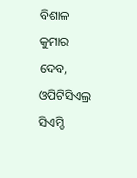ବିଶାଳ କୁମାର ଦେବ, ଓପିଟିସିଏଲ୍ର ସିଏମ୍ଡି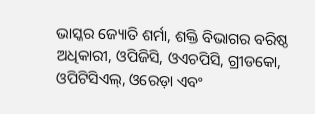ଭାସ୍କର ଜ୍ୟୋତି ଶର୍ମା, ଶକ୍ତି ବିଭାଗର ବରିଷ୍ଠ ଅଧିକାରୀ, ଓପିଜିସି, ଓଏଚପିସି, ଗ୍ରୀଡକୋ, ଓପିଟିସିଏଲ୍, ଓରେଡ଼ା ଏବଂ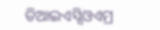ଡିଆଇଏସ୍ସିଓଏମ୍ର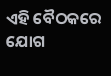ଏହି ବୈଠକରେ ଯୋଗ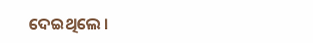ଦେଇଥିଲେ ।